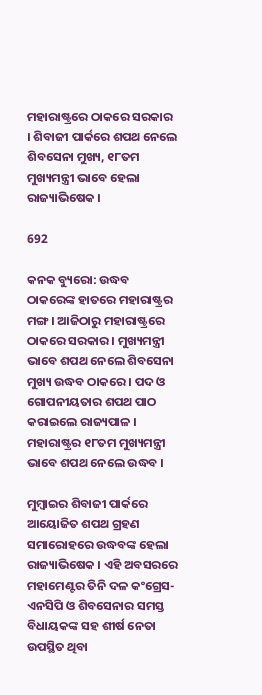ମହାରାଷ୍ଟ୍ରରେ ଠାକରେ ସରକାର । ଶିବାଜୀ ପାର୍କରେ ଶପଥ ନେଲେ ଶିବସେନା ମୁଖ୍ୟ, ୧୮ତମ ମୁଖ୍ୟମନ୍ତ୍ରୀ ଭାବେ ହେଲା ରାଜ୍ୟାଭିଷେକ ।

692

କନକ ବ୍ୟୁରୋ: ଉଦ୍ଧବ ଠାକରେଙ୍କ ହାତରେ ମହାରାଷ୍ଟ୍ରର ମଙ୍ଗ । ଆଜିଠାରୁ ମହାରାଷ୍ଟ୍ରରେ ଠାକରେ ସରକାର । ମୁଖ୍ୟମନ୍ତ୍ରୀ ଭାବେ ଶପଥ ନେଲେ ଶିବସେନା ମୁଖ୍ୟ ଉଦ୍ଧବ ଠାକରେ । ପଦ ଓ ଗୋପନୀୟତାର ଶପଥ ପାଠ କରାଇଲେ ରାଜ୍ୟପାଳ । ମହାରାଷ୍ଟ୍ରର ୧୮ତମ ମୁଖ୍ୟମନ୍ତ୍ରୀ ଭାବେ ଶପଥ ନେଲେ ଉଦ୍ଧବ ।

ମୁମ୍ବାଇର ଶିବାଜୀ ପାର୍କରେ ଆୟୋଜିତ ଶପଥ ଗ୍ରହଣ ସମାରୋହରେ ଉଦ୍ଧବଙ୍କ ହେଲା ରାଜ୍ୟାଭିଷେକ । ଏହି ଅବସରରେ ମହାମେଣ୍ଟର ତିନି ଦଳ କଂଗ୍ରେସ-ଏନସିପି ଓ ଶିବସେନାର ସମସ୍ତ ବିଧାୟକଙ୍କ ସହ ଶୀର୍ଷ ନେତା ଉପସ୍ଥିତ ଥିବା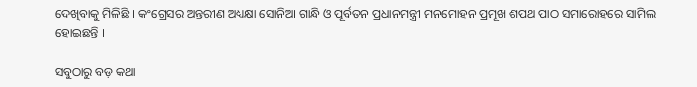ଦେଖିବାକୁ ମିଳିଛି । କଂଗ୍ରେସର ଅନ୍ତରୀଣ ଅଧ୍ୟକ୍ଷା ସୋନିଆ ଗାନ୍ଧି ଓ ପୂର୍ବତନ ପ୍ରଧାନମନ୍ତ୍ରୀ ମନମୋହନ ପ୍ରମୂଖ ଶପଥ ପାଠ ସମାରୋହରେ ସାମିଲ ହୋଇଛନ୍ତି ।

ସବୁଠାରୁ ବଡ଼ କଥା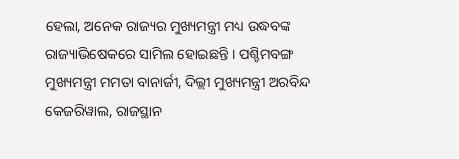ହେଲା, ଅନେକ ରାଜ୍ୟର ମୁଖ୍ୟମନ୍ତ୍ରୀ ମଧ୍ୟ ଉଦ୍ଧବଙ୍କ ରାଜ୍ୟାଭିଷେକରେ ସାମିଲ ହୋଇଛନ୍ତି । ପଶ୍ଚିମବଙ୍ଗ ମୁଖ୍ୟମନ୍ତ୍ରୀ ମମତା ବାନାର୍ଜୀ, ଦିଲ୍ଲୀ ମୁଖ୍ୟମନ୍ତ୍ରୀ ଅରବିନ୍ଦ କେଜରିୱାଲ, ରାଜସ୍ଥାନ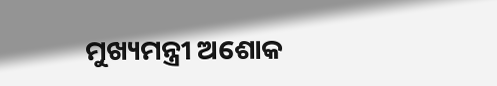ମୁଖ୍ୟମନ୍ତ୍ରୀ ଅଶୋକ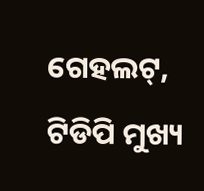ଗେହଲଟ୍, ଟିଡିପି ମୁଖ୍ୟ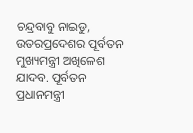ଚନ୍ଦ୍ରବାବୁ ନାଇଡୁ, ଉତରପ୍ରଦେଶର ପୂର୍ବତନ ମୁଖ୍ୟମନ୍ତ୍ରୀ ଅଖିଳେଶ ଯାଦବ. ପୂର୍ବତନ ପ୍ରଧାନମନ୍ତ୍ରୀ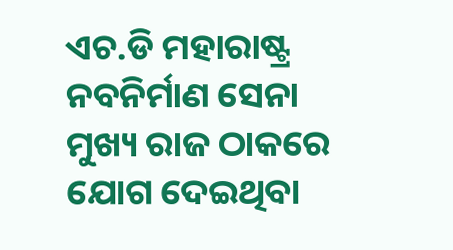ଏଚ.ଡି ମହାରାଷ୍ଟ୍ର ନବନିର୍ମାଣ ସେନା ମୁଖ୍ୟ ରାଜ ଠାକରେ ଯୋଗ ଦେଇଥିବା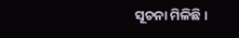ସୂଚନା ମିଳିଛି ।